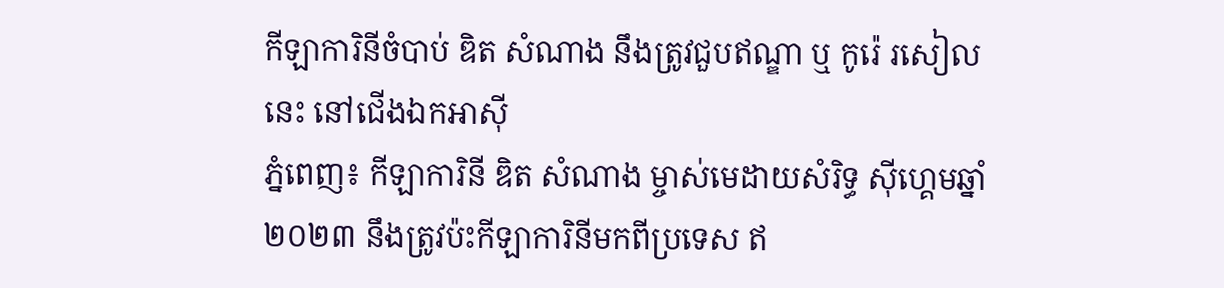កីឡាការិនីចំបាប់ ឌិត សំណាង នឹងត្រូវជួបឥណ្ឌា ឬ កូរ៉េ រសៀលនេះ នៅជើងឯកអាស៊ី
ភ្នំពេញ៖ កីឡាការិនី ឌិត សំណាង ម្ចាស់មេដាយសំរិទ្ធ ស៊ីហ្គេមឆ្នាំ២០២៣ នឹងត្រូវប៉ះកីឡាការិនីមកពីប្រទេស ឥ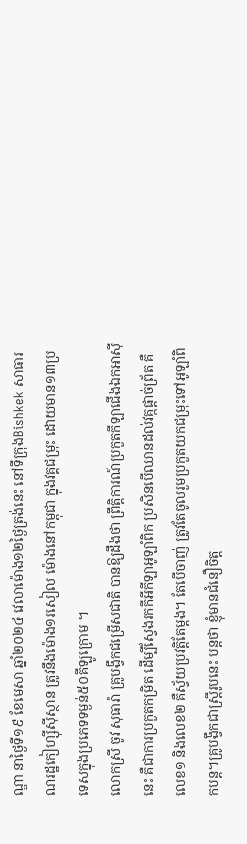ណ្ឌា នាថ្ងៃទី១៩ ខែមេសា ឆ្នាំ២០២៤ វេលាម៉ោង១២ថ្ងៃត្រង់នេះ នៅទីក្រុងBishkek សាធារណរដ្ឋកៀហ្ស៊ីស៊ីស្ថាន ត្រូវនឹងម៉ោង១រសៀល ម៉ោងនៅកម្ពុជា ក្នុងវគ្គជម្រុះ ដោយមាន១៣ប្រទេសក្នុងប្រភេទទម្ងន់៥០គីឡូក្រោម ។
លោកស្រី ចូវ សុធារ៉ា គ្រូបង្វឹកជម្រើសជាតិ បានឱ្យដឹងថា ព្រឹត្តិការណ៍ប្រកួតកីឡាជើងឯកអាស៊ីនេះ គឺជាការប្រកួតកម្រិត ដើម្បីស្វែងរកកីអីកីឡាអូឡាំពិក ប្រសិនបើឈានដល់វគ្កផ្តាច់ព្រ័ត គឺលេខ១ និងលេខ២ គឺស្វ័យប្រវត្តិតែម្ដង។ តែបើចាញ់ ត្រូវតែចូលរួមប្រកួតយកជម្រុះទៅអូឡាំពិកបន្ត។គ្រូបង្វឹកជាស្រ្តីរូបនេះ បន្តថា ខ្ញុំមានជំនឿចិត្ត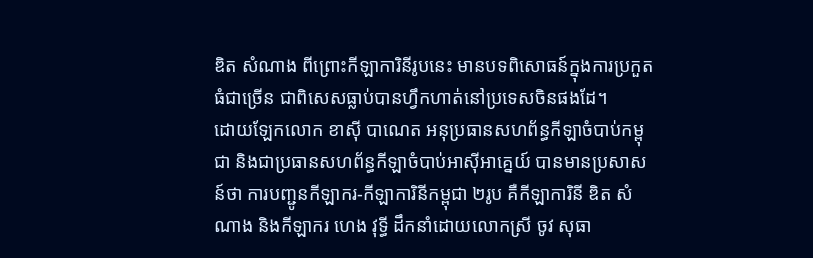ឌិត សំណាង ពីព្រោះកីឡាការិនីរូបនេះ មានបទពិសោធន៍ក្នុងការប្រកួតធំជាច្រើន ជាពិសេសធ្លាប់បានហ្វឹកហាត់នៅប្រទេសចិនផងដែ។
ដោយឡែកលោក ខាស៊ី បាណេត អនុប្រធានសហព័ន្ធកីឡាចំបាប់កម្ពុជា និងជាប្រធានសហព័ន្ធកីឡាចំបាប់អាស៊ីអាគ្នេយ៍ បានមានប្រសាសន៍ថា ការបញ្ជូនកីឡាករ-កីឡាការិនីកម្ពុជា ២រូប គឺកីឡាការិនី ឌិត សំណាង និងកីឡាករ ហេង វុទ្ធី ដឹកនាំដោយលោកស្រី ចូវ សុធា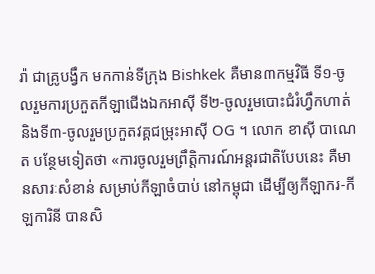រ៉ា ជាគ្រូបង្វឹក មកកាន់ទីក្រុង Bishkek គឺមាន៣កម្មវិធី ទី១-ចូលរួមការប្រកួតកីឡាជើងឯកអាស៊ី ទី២-ចូលរួមបោះជំរំហ្វឹកហាត់ និងទី៣-ចូលរួមប្រកួតវគ្គជម្រុះអាស៊ី OG ។ លោក ខាស៊ី បាណេត បន្ថែមទៀតថា «ការចូលរួមព្រឹត្តិការណ៍អន្តរជាតិបែបនេះ គឺមានសារៈសំខាន់ សម្រាប់កីឡាចំបាប់ នៅកម្ពុជា ដើម្បីឲ្យកីឡាករ-កីឡការិនី បានសិ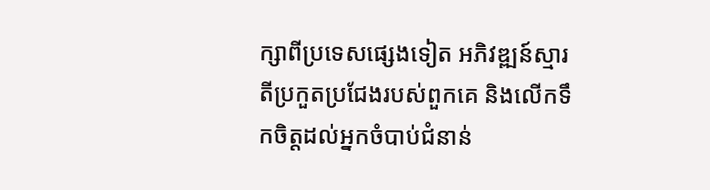ក្សាពីប្រទេសផ្សេងទៀត អភិវឌ្ឍន៍ស្មារតីប្រកួតប្រជែងរបស់ពួកគេ និងលើកទឹកចិត្តដល់អ្នកចំបាប់ជំនាន់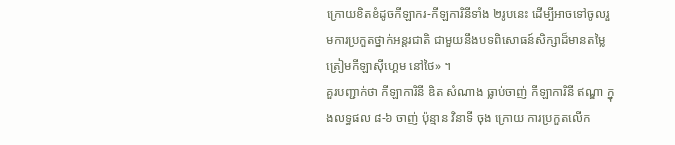ក្រោយខិតខំដូចកីឡាករ-កីឡការិនីទាំង ២រូបនេះ ដើម្បីអាចទៅចូលរួមការប្រកួតថ្នាក់អន្តរជាតិ ជាមួយនឹងបទពិសោធន៍សិក្សាដ៏មានតម្លៃ ត្រៀមកីឡាស៊ីហ្គេម នៅថៃ» ។
គួរបញ្ជាក់ថា កីឡាការិនី ឌិត សំណាង ធ្លាប់ចាញ់ កីឡាការិនី ឥណ្ឌា ក្នុងលទ្ធផល ៨-៦ ចាញ់ ប៉ុន្មាន វិនាទី ចុង ក្រោយ ការប្រកួតលើក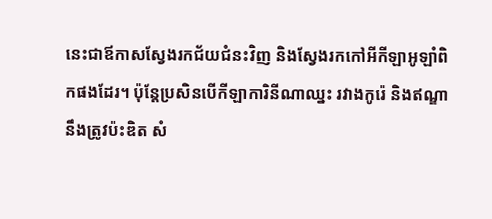នេះជាឪកាសស្វែងរកជ័យជំនះវិញ និងស្វែងរកកៅអីកីឡាអូឡាំពិកផងដែរ។ ប៉ុន្តែប្រសិនបើកីឡាការិនីណាឈ្នះ រវាងកូរ៉េ និងឥណ្ឌា នឹងត្រូវប៉ះឌិត សំ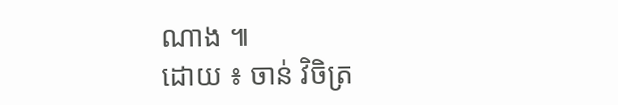ណាង ៕
ដោយ ៖ ចាន់ វិចិត្រ